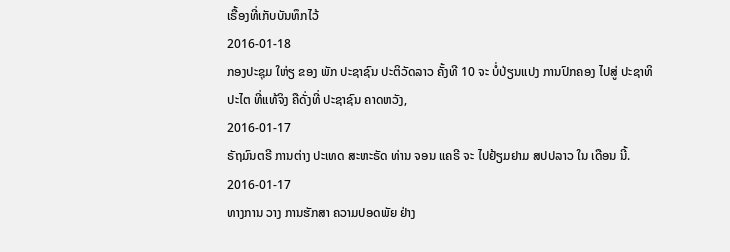ເຣື້ອງທີ່ເກັບບັນທຶກໄວ້
2016-01-18
ກອງປະຊຸມ ໃຫ່ຽ ຂອງ ພັກ ປະຊາຊົນ ປະຕິວັດລາວ ຄັ້ງທີ 10 ຈະ ບໍ່ປ່ຽນແປງ ການປົກຄອງ ໄປສູ່ ປະຊາທິປະໄຕ ທີ່ແທ້ຈິງ ຄືດັ່ງທີ່ ປະຊາຊົນ ຄາດຫວັງ,
2016-01-17
ຣັຖມົນຕຣີ ການຕ່າງ ປະເທດ ສະຫະຣັດ ທ່ານ ຈອນ ແຄຣີ ຈະ ໄປຢ້ຽມຢາມ ສປປລາວ ໃນ ເດືອນ ນີ້.
2016-01-17
ທາງການ ວາງ ການຮັກສາ ຄວາມປອດພັຍ ຢ່າງ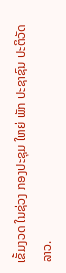ເຂັ້ມງວດ ໃນຊ່ວງ ກອງປະຊຸມ ໃຫຍ່ ພັກ ປະຊາຊົນ ປະຕິວັດລາວ.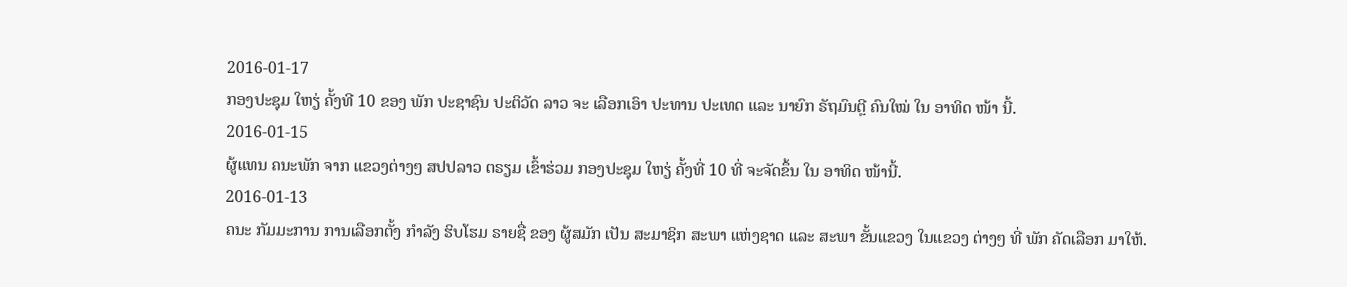2016-01-17
ກອງປະຊຸມ ໃຫຽ່ ຄັ້ງທີ 10 ຂອງ ພັກ ປະຊາຊົນ ປະຕິວັດ ລາວ ຈະ ເລືອກເອົາ ປະທານ ປະເທດ ແລະ ນາຍົກ ຣັຖມົນຕຼີ ຄົນໃໝ່ ໃນ ອາທິດ ໜ້າ ນີ້.
2016-01-15
ຜູ້ແທນ ຄນະພັກ ຈາກ ແຂວງຕ່າງໆ ສປປລາວ ຕຣຽມ ເຂົ້າຮ່ວມ ກອງປະຊຸມ ໃຫຽ່ ຄັ້ງທີ່ 10 ທີ່ ຈະຈັດຂຶ້ນ ໃນ ອາທິດ ໜ້ານີ້.
2016-01-13
ຄນະ ກັມມະການ ການເລືອກຕັ້ງ ກຳລັງ ຮິບໂຮມ ຣາຍຊື່ ຂອງ ຜູ້ສມັກ ເປັນ ສະມາຊິກ ສະພາ ແຫ່ງຊາດ ແລະ ສະພາ ຂັ້ນແຂວງ ໃນແຂວງ ຕ່າງໆ ທີ່ ພັກ ຄັດເລືອກ ມາໃຫ້.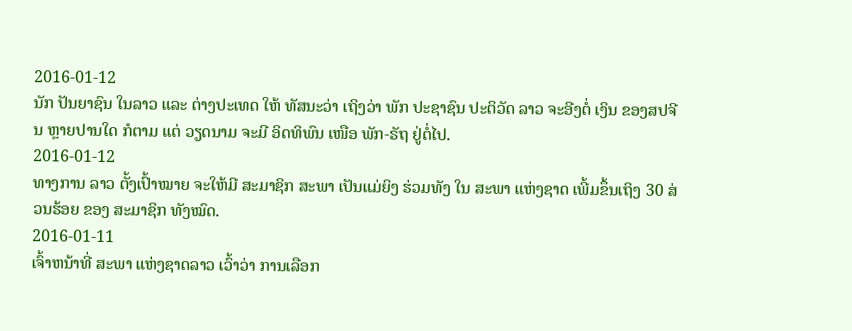2016-01-12
ນັກ ປັນຍາຊົນ ໃນລາວ ແລະ ຕ່າງປະເທດ ໃຫ້ ທັສນະວ່າ ເຖິງວ່າ ພັກ ປະຊາຊົນ ປະຕິວັດ ລາວ ຈະອີງຕໍ່ ເງິນ ຂອງສປຈີນ ຫຼາຍປານໃດ ກໍຕາມ ແຕ່ ວຽດນາມ ຈະມີ ອິດທິພົນ ເໜືອ ພັກ-ຣັຖ ຢູ່ຕໍ່ໄປ.
2016-01-12
ທາງການ ລາວ ຕັ້ງເປົ້າໝາຍ ຈະໃຫ້ມີ ສະມາຊິກ ສະພາ ເປັນແມ່ຍິງ ຮ່ວມທັງ ໃນ ສະພາ ແຫ່ງຊາດ ເພີ້ມຂຶ້ນເຖິງ 30 ສ່ວນຮ້ອຍ ຂອງ ສະມາຊິກ ທັງໝົດ.
2016-01-11
ເຈົ້າຫນ້າທີ່ ສະພາ ແຫ່ງຊາດລາວ ເວົ້າວ່າ ການເລືອກ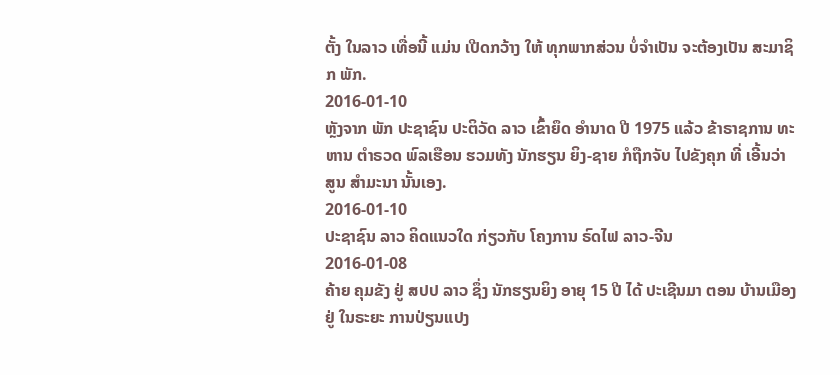ຕັ້ງ ໃນລາວ ເທື່ອນີ້ ແມ່ນ ເປີດກວ້າງ ໃຫ້ ທຸກພາກສ່ວນ ບໍ່ຈຳເປັນ ຈະຕ້ອງເປັນ ສະມາຊິກ ພັກ.
2016-01-10
ຫຼັງຈາກ ພັກ ປະຊາຊົນ ປະຕິວັດ ລາວ ເຂົ້າຍຶດ ອໍານາດ ປີ 1975 ແລ້ວ ຂ້າຣາຊການ ທະຫານ ຕໍາຣວດ ພົລເຮືອນ ຮວມທັງ ນັກຮຽນ ຍິງ-ຊາຍ ກໍຖືກຈັບ ໄປຂັງຄຸກ ທີ່ ເອີ້ນວ່າ ສູນ ສໍາມະນາ ນັ້ນເອງ.
2016-01-10
ປະຊາຊົນ ລາວ ຄິດແນວໃດ ກ່ຽວກັບ ໂຄງການ ຣົດໄຟ ລາວ-ຈີນ
2016-01-08
ຄ້າຍ ຄຸມຂັງ ຢູ່ ສປປ ລາວ ຊຶ່ງ ນັກຮຽນຍິງ ອາຍຸ 15 ປີ ໄດ້ ປະເຊີນມາ ຕອນ ບ້ານເມືອງ ຢູ່ ໃນຣະຍະ ການປ່ຽນແປງ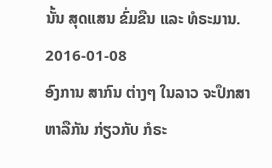ນັ້ນ ສຸດແສນ ຂົ່ມຂືນ ແລະ ທໍຣະມານ.
2016-01-08
ອົງການ ສາກົນ ຕ່າງໆ ໃນລາວ ຈະປຶກສາ ຫາລືກັນ ກ່ຽວກັບ ກໍຣະ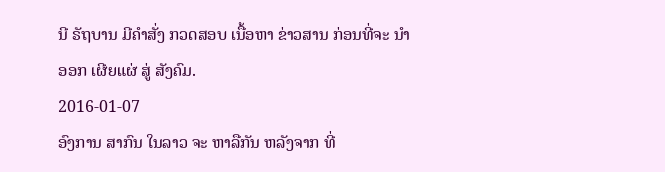ນີ ຣັຖບານ ມີຄໍາສັ່ງ ກວດສອບ ເນື້ອຫາ ຂ່າວສານ ກ່ອນທີ່ຈະ ນໍາອອກ ເຜີຍແຜ່ ສູ່ ສັງຄົມ.
2016-01-07
ອົງການ ສາກົນ ໃນລາວ ຈະ ຫາລືກັນ ຫລັງຈາກ ທີ່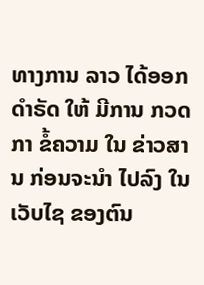ທາງການ ລາວ ໄດ້ອອກ ດຳຣັດ ໃຫ້ ມີການ ກວດກາ ຂໍ້ຄວາມ ໃນ ຂ່າວສານ ກ່ອນຈະນໍາ ໄປລົງ ໃນເວັບໄຊ ຂອງຕົນ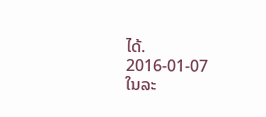ໄດ້.
2016-01-07
ໃນລະ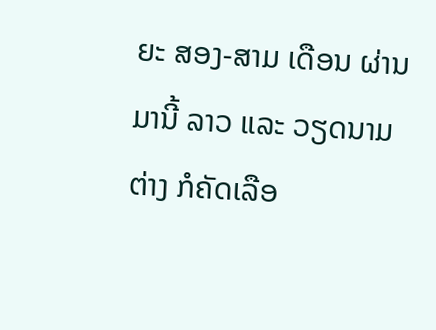ຍະ ສອງ-ສາມ ເດືອນ ຜ່ານມານີ້ ລາວ ແລະ ວຽດນາມ ຕ່າງ ກໍຄັດເລືອ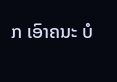ກ ເອົາຄນະ ບໍ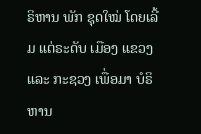ຣິຫານ ພັກ ຊຸດໃໝ່ ໂດຍເລີ້ມ ແຕ່ຣະດັບ ເມືອງ ແຂວງ ແລະ ກະຊວງ ເພື່ອມາ ບໍຣິຫານ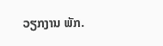ວຽກງານ ພັກ.